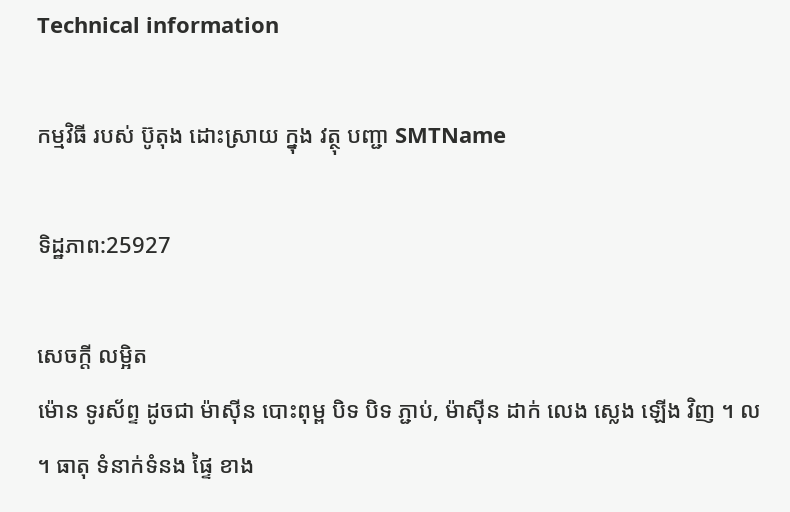Technical information

កម្មវិធី របស់ ប៊ូតុង ដោះស្រាយ ក្នុង វត្ថុ បញ្ជា SMTName

ទិដ្ឋភាព:25927

សេចក្ដី លម្អិត
ម៉ោន ទូរស័ព្ទ ដូចជា ម៉ាស៊ីន បោះពុម្ព បិទ បិទ ភ្ជាប់, ម៉ាស៊ីន ដាក់ លេង ស្លេង ឡើង វិញ ។ ល ។ ធាតុ ទំនាក់ទំនង ផ្ទៃ ខាង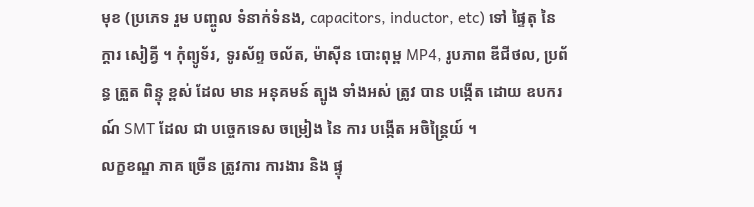មុខ (ប្រភេទ រួម បញ្ចូល ទំនាក់ទំនង, capacitors, inductor, etc) ទៅ ផ្ទៃតុ នៃ ក្ដារ សៀគ្វី ។ កុំព្យូទ័រ, ទូរស័ព្ទ ចល័ត, ម៉ាស៊ីន បោះពុម្ព MP4, រូបភាព ឌីជីថល, ប្រព័ន្ធ ត្រួត ពិន្ទុ ខ្ពស់ ដែល មាន អនុគមន៍ ត្បូង ទាំងអស់ ត្រូវ បាន បង្កើត ដោយ ឧបករណ៍ SMT ដែល ជា បច្ចេកទេស ចម្រៀង នៃ ការ បង្កើត អចិន្ត្រៃយ៍ ។
លក្ខខណ្ឌ ភាគ ច្រើន ត្រូវការ ការងារ និង ផ្ទុ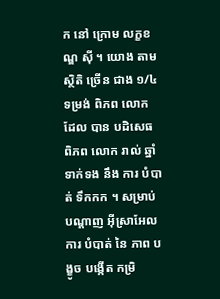ក នៅ ក្រោម លក្ខខណ្ឌ ស៊ី ។ យោង តាម ស្ថិតិ ច្រើន ជាង ១/៤ ទម្រង់ ពិភព លោក ដែល បាន បដិសេធ ពិភព លោក រាល់ ឆ្នាំ ទាក់ទង នឹង ការ បំបាត់ ទឹកកក ។ សម្រាប់ បណ្ដាញ អ៊ីស្រាអែល ការ បំបាត់ នៃ ភាព បង្ខូច បង្កើត កម្រិ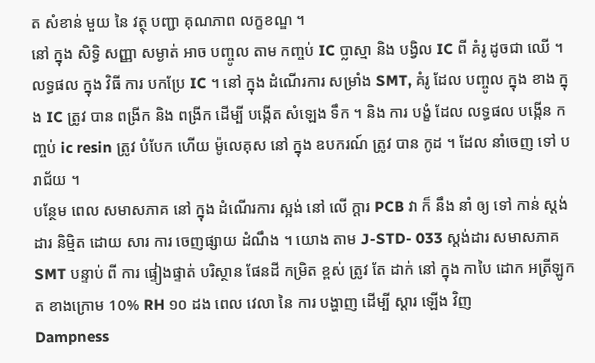ត សំខាន់ មួយ នៃ វត្ថុ បញ្ជា គុណភាព លក្ខខណ្ឌ ។
នៅ ក្នុង សិទ្ធិ សញ្ញា សម្ងាត់ អាច បញ្ចូល តាម កញ្ចប់ IC ប្លាស្មា និង បង្វិល IC ពី គំរូ ដូចជា ឈើ ។ លទ្ធផល ក្នុង វិធី ការ បកប្រែ IC ។ នៅ ក្នុង ដំណើរការ សម្រាំង SMT, គំរូ ដែល បញ្ចូល ក្នុង ខាង ក្នុង IC ត្រូវ បាន ពង្រីក និង ពង្រីក ដើម្បី បង្កើត សំឡេង ទឹក ។ និង ការ បង្ខំ ដែល លទ្ធផល បង្កើន កញ្ចប់ ic resin ត្រូវ បំបែក ហើយ ម៉ូលេគុស នៅ ក្នុង ឧបករណ៍ ត្រូវ បាន កូដ ។ ដែល នាំចេញ ទៅ បរាជ័យ ។
បន្ថែម ពេល សមាសភាគ នៅ ក្នុង ដំណើរការ ស្អង់ នៅ លើ ក្ដារ PCB វា ក៏ នឹង នាំ ឲ្យ ទៅ កាន់ ស្តង់ដារ និម្មិត ដោយ សារ ការ ចេញផ្សាយ ដំណឹង ។ យោង តាម J-STD- 033 ស្តង់ដារ សមាសភាគ SMT បន្ទាប់ ពី ការ ផ្ទៀងផ្ទាត់ បរិស្ថាន ផែនដី កម្រិត ខ្ពស់ ត្រូវ តែ ដាក់ នៅ ក្នុង កាបៃ ដោក អត្រីឡូកត ខាងក្រោម 10% RH ១០ ដង ពេល វេលា នៃ ការ បង្ហាញ ដើម្បី ស្ដារ ឡើង វិញ
Dampness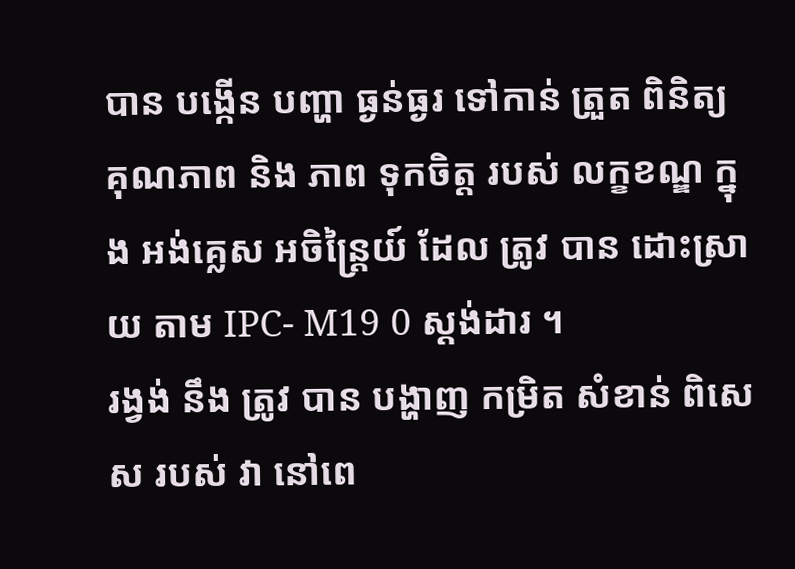បាន បង្កើន បញ្ហា ធ្ងន់ធ្ងរ ទៅកាន់ ត្រួត ពិនិត្យ គុណភាព និង ភាព ទុកចិត្ត របស់ លក្ខខណ្ឌ ក្នុង អង់គ្លេស អចិន្ត្រៃយ៍ ដែល ត្រូវ បាន ដោះស្រាយ តាម IPC- M19 0 ស្តង់ដារ ។
រង្វង់ នឹង ត្រូវ បាន បង្ហាញ កម្រិត សំខាន់ ពិសេស របស់ វា នៅពេ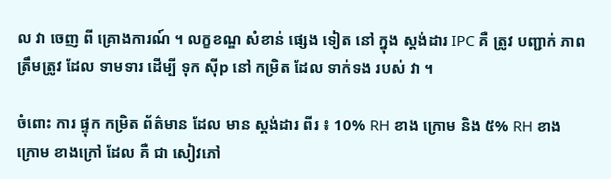ល វា ចេញ ពី គ្រោងការណ៍ ។ លក្ខខណ្ឌ សំខាន់ ផ្សេង ទៀត នៅ ក្នុង ស្តង់ដារ IPC គឺ ត្រូវ បញ្ជាក់ ភាព ត្រឹមត្រូវ ដែល ទាមទារ ដើម្បី ទុក ស៊ីp នៅ កម្រិត ដែល ទាក់ទង របស់ វា ។

ចំពោះ ការ ផ្ទុក កម្រិត ព័ត៌មាន ដែល មាន ស្តង់ដារ ពីរ ៖ 10% RH ខាង ក្រោម និង ៥% RH ខាង ក្រោម ខាងក្រៅ ដែល គឺ ជា សៀវភៅ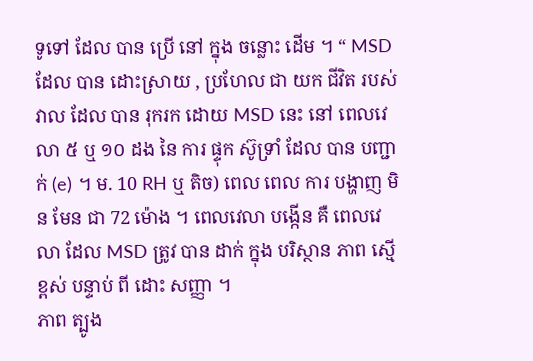ទូទៅ ដែល បាន ប្រើ នៅ ក្នុង ចន្លោះ ដើម ។ “ MSD ដែល បាន ដោះស្រាយ , ប្រហែល ជា យក ជីវិត របស់ វាល ដែល បាន រុករក ដោយ MSD នេះ នៅ ពេលវេលា ៥ ឬ ១០ ដង នៃ ការ ផ្ទុក ស៊ូទ្រាំ ដែល បាន បញ្ជាក់ (e) ។ ម. 10 RH ឬ តិច) ពេល ពេល ការ បង្ហាញ មិន មែន ជា 72 ម៉ោង ។ ពេលវេលា បង្កើន គឺ ពេលវេលា ដែល MSD ត្រូវ បាន ដាក់ ក្នុង បរិស្ថាន ភាព ស្មើ ខ្ពស់ បន្ទាប់ ពី ដោះ សញ្ញា ។
ភាព ត្បូង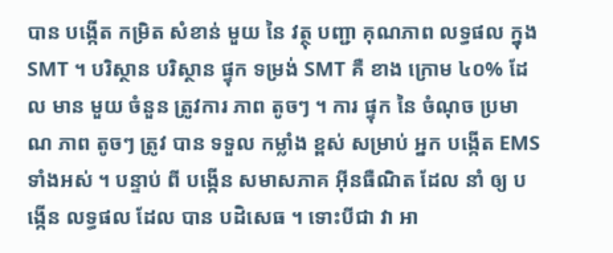បាន បង្កើត កម្រិត សំខាន់ មួយ នៃ វត្ថុ បញ្ជា គុណភាព លទ្ធផល ក្នុង SMT ។ បរិស្ថាន បរិស្ថាន ផ្ទុក ទម្រង់ SMT គឺ ខាង ក្រោម ៤០% ដែល មាន មួយ ចំនួន ត្រូវការ ភាព តូចៗ ។ ការ ផ្ទុក នៃ ចំណុច ប្រមាណ ភាព តូចៗ ត្រូវ បាន ទទួល កម្លាំង ខ្ពស់ សម្រាប់ អ្នក បង្កើត EMS ទាំងអស់ ។ បន្ទាប់ ពី បង្កើន សមាសភាគ អ៊ីនធឺណិត ដែល នាំ ឲ្យ បង្កើន លទ្ធផល ដែល បាន បដិសេធ ។ ទោះបីជា វា អា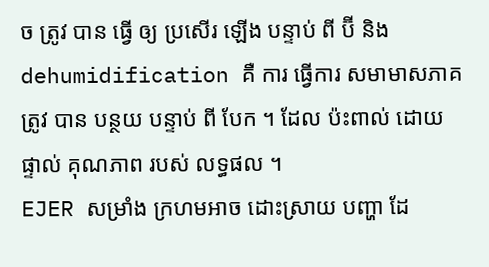ច ត្រូវ បាន ធ្វើ ឲ្យ ប្រសើរ ឡើង បន្ទាប់ ពី ប៊ី និង dehumidification គឺ ការ ធ្វើការ សមាមាសភាគ ត្រូវ បាន បន្ថយ បន្ទាប់ ពី បែក ។ ដែល ប៉ះពាល់ ដោយ ផ្ទាល់ គុណភាព របស់ លទ្ធផល ។
EJER សម្រាំង ក្រហមអាច ដោះស្រាយ បញ្ហា ដែ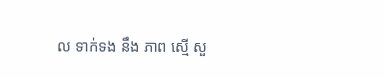ល ទាក់ទង នឹង ភាព ស្មើ សួ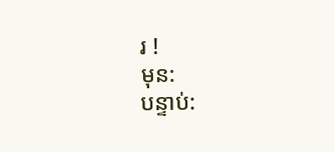រ !
មុន:
បន្ទាប់: